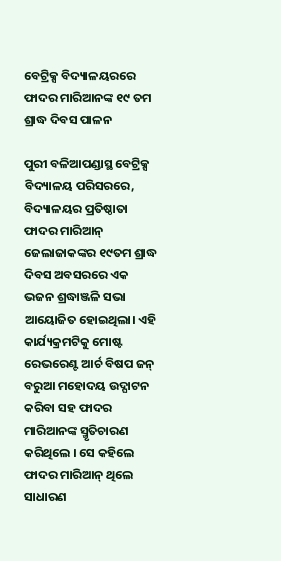ବେଟ୍ରିକ୍ସ ବିଦ୍ୟାଳୟରରେ ଫାଦର ମାରିଆନଙ୍କ ୧୯ ତମ ଶ୍ରାଦ୍ଧ ଦିବସ ପାଳନ

ପୁରୀ ବଳିଆପଣ୍ଡାସ୍ଥ ବେଟ୍ରିକ୍ସ ବିଦ୍ୟାଳୟ ପରିସରରେ, ବିଦ୍ୟାଳୟର ପ୍ରତିଷ୍ଠାତା ଫାଦର ମାରିଆନ୍ ଜେଲାଜାକଙ୍କର ୧୯ତମ ଶ୍ରାଦ୍ଧ ଦିବସ ଅବସରରେ ଏକ ଭଜନ ଶ୍ରଦ୍ଧାଞ୍ଜଳି ସଭା ଆୟୋଜିତ ହୋଇଥିଲା। ଏହି କାର୍ଯ୍ୟକ୍ରମଟିକୁ ମୋଷ୍ଟ ରେଭରେଣ୍ଟ ଆର୍ଚ ବିଷପ ଜନ୍ ବରୁଆ ମହୋଦୟ ଉଦ୍ଘାଟନ କରିବା ସହ ଫାଦର ମାରିଆନଙ୍କ ସ୍ମୃତିଚାରଣ କରିଥିଲେ । ସେ କହିଲେ ଫାଦର ମାରିଆନ୍ ଥିଲେ ସାଧାରଣ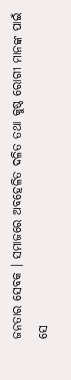ଜନତାର ସେବକ । ସମାଜରେ ଅବହେଳିତ ଦଳିତ ତଥା କୁଷ୍ଠ ରୋଗୀ ମାନଙ୍କ ପାଇଁ ସେ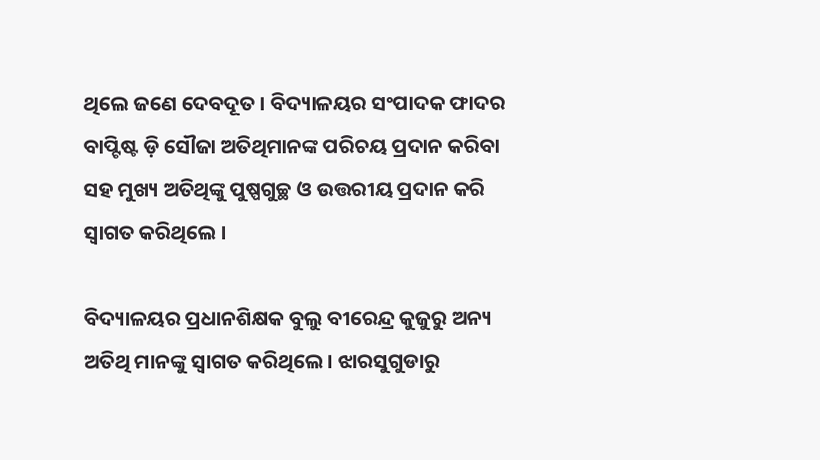ଥିଲେ ଜଣେ ଦେବଦୂତ । ବିଦ୍ୟାଳୟର ସଂପାଦକ ଫାଦର ବାପ୍ଟିଷ୍ଟ ଡ଼ି ସୌଜା ଅତିଥିମାନଙ୍କ ପରିଚୟ ପ୍ରଦାନ କରିବା ସହ ମୁଖ୍ୟ ଅତିଥିଙ୍କୁ ପୁଷ୍ପଗୁଚ୍ଛ ଓ ଉତ୍ତରୀୟ ପ୍ରଦାନ କରି ସ୍ୱାଗତ କରିଥିଲେ ।

ବିଦ୍ୟାଳୟର ପ୍ରଧାନଶିକ୍ଷକ ବୁଲୁ ବୀରେନ୍ଦ୍ର କୁଜୁରୁ ଅନ୍ୟ ଅତିଥି ମାନଙ୍କୁ ସ୍ୱାଗତ କରିଥିଲେ। ଝାରସୁଗୁଡାରୁ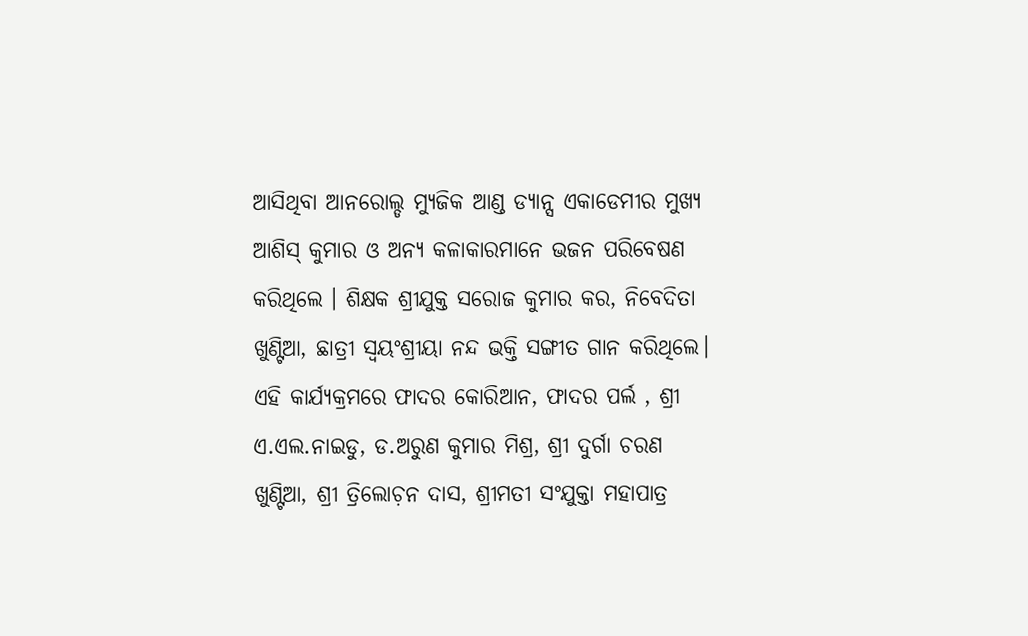ଆସିଥିବା ଆନରୋଲ୍ଡ ମ୍ୟୁଜିକ ଆଣ୍ଡ ଡ୍ୟାନ୍ସ ଏକାଡେମୀର ମୁଖ୍ୟ ଆଶିସ୍ କୁମାର ଓ ଅନ୍ୟ କଳାକାରମାନେ ଭଜନ ପରିବେଷଣ କରିଥିଲେ । ଶିକ୍ଷକ ଶ୍ରୀଯୁକ୍ତ ସରୋଜ କୁମାର କର, ନିବେଦିତା ଖୁଣ୍ଟିଆ, ଛାତ୍ରୀ ସ୍ୱୟଂଶ୍ରୀୟା ନନ୍ଦ ଭକ୍ତି ସଙ୍ଗୀତ ଗାନ କରିଥିଲେ। ଏହି କାର୍ଯ୍ୟକ୍ରମରେ ଫାଦର କୋରିଆନ, ଫାଦର ପର୍ଲ , ଶ୍ରୀ ଏ.ଏଲ.ନାଇଡୁ, ଡ.ଅରୁଣ କୁମାର ମିଶ୍ର, ଶ୍ରୀ ଦୁର୍ଗା ଚରଣ ଖୁଣ୍ଟିଆ, ଶ୍ରୀ ତ୍ରିଲୋଚ଼ନ ଦାସ, ଶ୍ରୀମତୀ ସଂଯୁକ୍ତା ମହାପାତ୍ର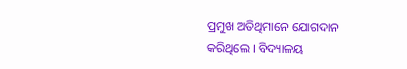ପ୍ରମୁଖ ଅତିଥିମାନେ ଯୋଗଦାନ କରିଥିଲେ । ବିଦ୍ୟାଳୟ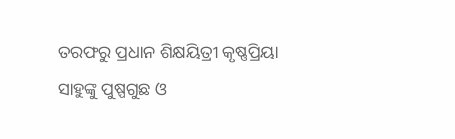ତରଫରୁ ପ୍ରଧାନ ଶିକ୍ଷୟିତ୍ରୀ କୃଷ୍ଣପ୍ରିୟା ସାହୁଙ୍କୁ ପୁଷ୍ପଗୁଛ ଓ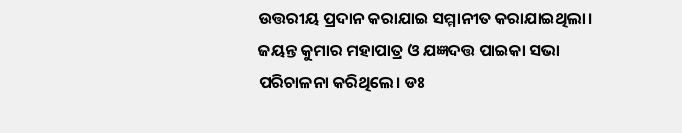ଉତ୍ତରୀୟ ପ୍ରଦାନ କରାଯାଇ ସମ୍ମାନୀତ କରାଯାଇଥିଲା। ଜୟନ୍ତ କୁମାର ମହାପାତ୍ର ଓ ଯଜ୍ଞଦତ୍ତ ପାଇକା ସଭା ପରିଚାଳନା କରିଥିଲେ। ଡଃ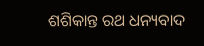ଶଶିକାନ୍ତ ରଥ ଧନ୍ୟବାଦ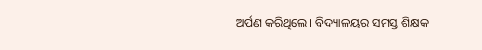ଅର୍ପଣ କରିଥିଲେ। ବିଦ୍ୟାଳୟର ସମସ୍ତ ଶିକ୍ଷକ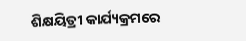ଶିକ୍ଷୟିତ୍ରୀ କାର୍ଯ୍ୟକ୍ରମରେ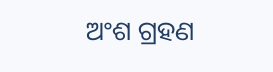ଅଂଶ ଗ୍ରହଣ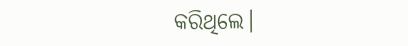କରିଥିଲେ।